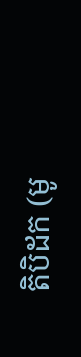តិបិដក (មូ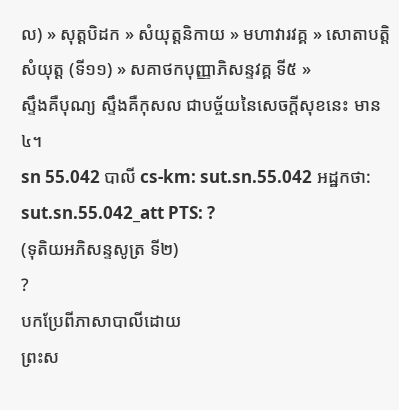ល) » សុត្តបិដក » សំយុត្តនិកាយ » មហាវារវគ្គ » សោតាបតិ្តសំយុត្ត (ទី១១) » សគាថកបុញ្ញាភិសន្ទវគ្គ ទី៥ »
ស្ទឹងគឺបុណ្យ ស្ទឹងគឺកុសល ជាបច្ច័យនៃសេចក្ដីសុខនេះ មាន ៤។
sn 55.042 បាលី cs-km: sut.sn.55.042 អដ្ឋកថា: sut.sn.55.042_att PTS: ?
(ទុតិយអភិសន្ទសូត្រ ទី២)
?
បកប្រែពីភាសាបាលីដោយ
ព្រះស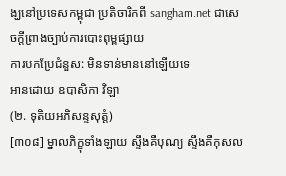ង្ឃនៅប្រទេសកម្ពុជា ប្រតិចារិកពី sangham.net ជាសេចក្តីព្រាងច្បាប់ការបោះពុម្ពផ្សាយ
ការបកប្រែជំនួស: មិនទាន់មាននៅឡើយទេ
អានដោយ ឧបាសិកា វិឡា
(២. ទុតិយអភិសន្ទសុត្តំ)
[៣០៨] ម្នាលភិក្ខុទាំងឡាយ ស្ទឹងគឺបុណ្យ ស្ទឹងគឺកុសល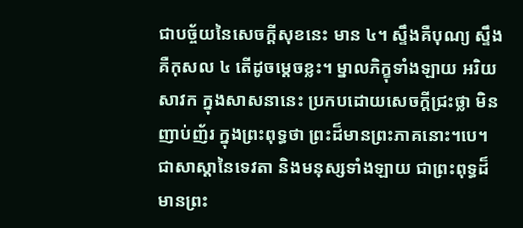ជាបច្ច័យនៃសេចក្ដីសុខនេះ មាន ៤។ ស្ទឹងគឺបុណ្យ ស្ទឹងគឺកុសល ៤ តើដូចម្ដេចខ្លះ។ ម្នាលភិក្ខុទាំងឡាយ អរិយសាវក ក្នុងសាសនានេះ ប្រកបដោយសេចក្ដីជ្រះថ្លា មិនញាប់ញ័រ ក្នុងព្រះពុទ្ធថា ព្រះដ៏មានព្រះភាគនោះ។បេ។ ជាសាស្ដានៃទេវតា និងមនុស្សទាំងឡាយ ជាព្រះពុទ្ធដ៏មានព្រះ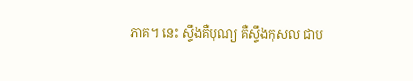ភាគ។ នេះ ស្ទឹងគឺបុណ្យ គឺស្ទឹងកុសល ជាប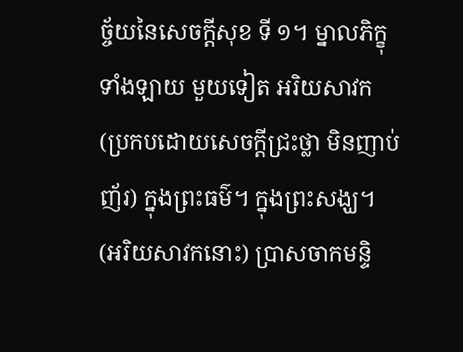ច្ច័យនៃសេចក្ដីសុខ ទី ១។ ម្នាលភិក្ខុទាំងឡាយ មួយទៀត អរិយសាវក (ប្រកបដោយសេចក្ដីជ្រះថ្លា មិនញាប់ញ័រ) ក្នុងព្រះធម៌។ ក្នុងព្រះសង្ឃ។ (អរិយសាវកនោះ) ប្រាសចាកមន្ទិ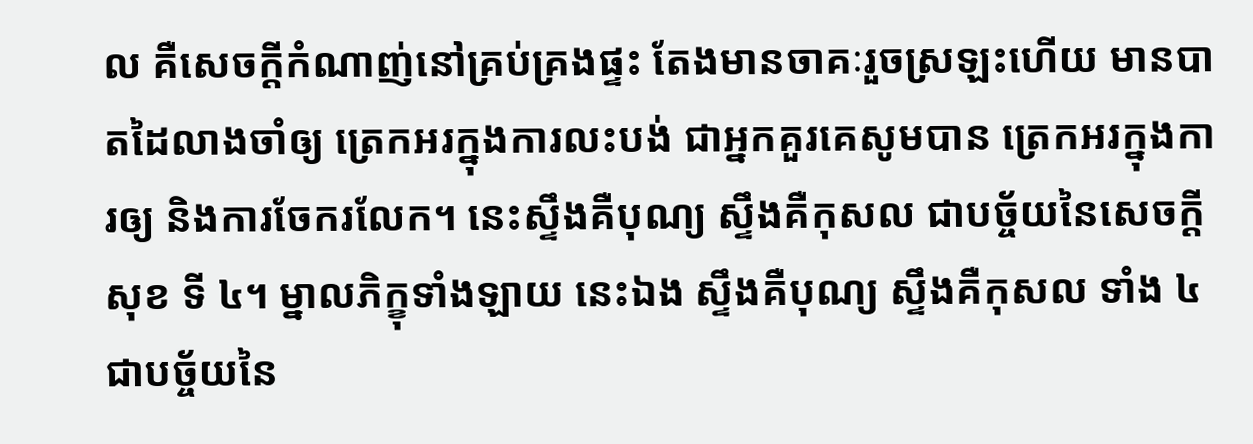ល គឺសេចក្ដីកំណាញ់នៅគ្រប់គ្រងផ្ទះ តែងមានចាគៈរួចស្រឡះហើយ មានបាតដៃលាងចាំឲ្យ ត្រេកអរក្នុងការលះបង់ ជាអ្នកគួរគេសូមបាន ត្រេកអរក្នុងការឲ្យ និងការចែករលែក។ នេះស្ទឹងគឺបុណ្យ ស្ទឹងគឺកុសល ជាបច្ច័យនៃសេចក្ដីសុខ ទី ៤។ ម្នាលភិក្ខុទាំងឡាយ នេះឯង ស្ទឹងគឺបុណ្យ ស្ទឹងគឺកុសល ទាំង ៤ ជាបច្ច័យនៃ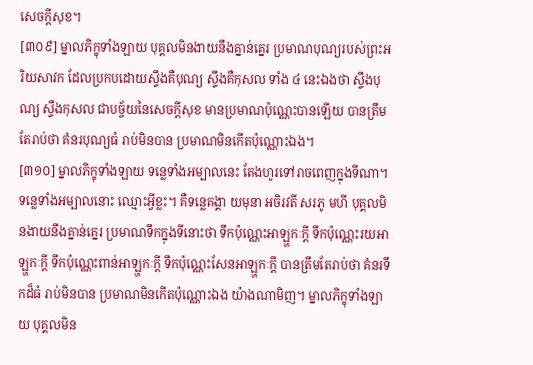សេចក្ដីសុខ។
[៣០៩] ម្នាលភិក្ខុទាំងឡាយ បុគ្គលមិនងាយនឹងគ្នាន់គ្នេរ ប្រមាណបុណ្យរបស់ព្រះអរិយសាវក ដែលប្រកបដោយស្ទឹងគឺបុណ្យ ស្ទឹងគឺកុសល ទាំង ៤ នេះឯងថា ស្ទឹងបុណ្យ ស្ទឹងកុសល ជាបច្ច័យនៃសេចក្ដីសុខ មានប្រមាណប៉ុណ្ណេះបានឡើយ បានត្រឹមតែរាប់ថា គំនរបុណ្យធំ រាប់មិនបាន ប្រមាណមិនកើតប៉ុណ្ណោះឯង។
[៣១០] ម្នាលភិក្ខុទាំងឡាយ ទន្លេទាំងអម្បាលនេះ តែងហូរទៅរាចពេញក្នុងទីណា។ ទន្លេទាំងអម្បាលនោះ ឈ្មោះអ្វីខ្លះ។ គឺទន្លេគង្គា យមុនា អចិរវតី សរភូ មហី បុគ្គលមិនងាយនឹងគ្នាន់គ្នេរ ប្រមាណទឹកក្នុងទីនោះថា ទឹកប៉ុណ្ណេះអាឡ្ហកៈក្ដី ទឹកប៉ុណ្ណេះរយអាឡ្ហកៈក្ដី ទឹកប៉ុណ្ណេះពាន់អាឡ្ហកៈក្ដី ទឹកប៉ុណ្ណេះសែនអាឡ្ហកៈក្ដី បានត្រឹមតែរាប់ថា គំនរទឹកដ៏ធំ រាប់មិនបាន ប្រមាណមិនកើតប៉ុណ្ណោះឯង យ៉ាងណាមិញ។ ម្នាលភិក្ខុទាំងឡាយ បុគ្គលមិន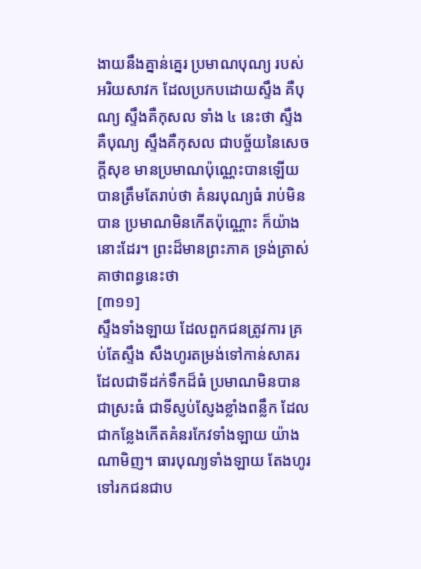ងាយនឹងគ្នាន់គ្នេរ ប្រមាណបុណ្យ របស់អរិយសាវក ដែលប្រកបដោយស្ទឹង គឺបុណ្យ ស្ទឹងគឺកុសល ទាំង ៤ នេះថា ស្ទឹងគឺបុណ្យ ស្ទឹងគឺកុសល ជាបច្ច័យនៃសេចក្ដីសុខ មានប្រមាណប៉ុណ្ណេះបានឡើយ បានត្រឹមតែរាប់ថា គំនរបុណ្យធំ រាប់មិនបាន ប្រមាណមិនកើតប៉ុណ្ណោះ ក៏យ៉ាងនោះដែរ។ ព្រះដ៏មានព្រះភាគ ទ្រង់ត្រាស់គាថាពន្ធនេះថា
[៣១១]
ស្ទឹងទាំងឡាយ ដែលពួកជនត្រូវការ គ្រប់តែស្ទឹង សឹងហូរតម្រង់ទៅកាន់សាគរ ដែលជាទីដក់ទឹកដ៏ធំ ប្រមាណមិនបាន ជាស្រះធំ ជាទីស្ញប់ស្ញែងខ្លាំងពន្លឹក ដែលជាកន្លែងកើតគំនរកែវទាំងឡាយ យ៉ាងណាមិញ។ ធារបុណ្យទាំងឡាយ តែងហូរទៅរកជនជាប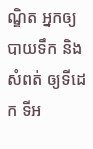ណ្ឌិត អ្នកឲ្យបាយទឹក និងសំពត់ ឲ្យទីដេក ទីអ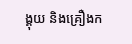ង្គុយ និងគ្រឿងក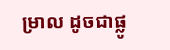ម្រាល ដូចជាផ្លូ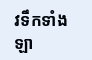វទឹកទាំងឡា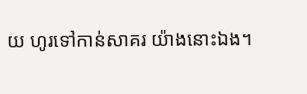យ ហូរទៅកាន់សាគរ យ៉ាងនោះឯង។